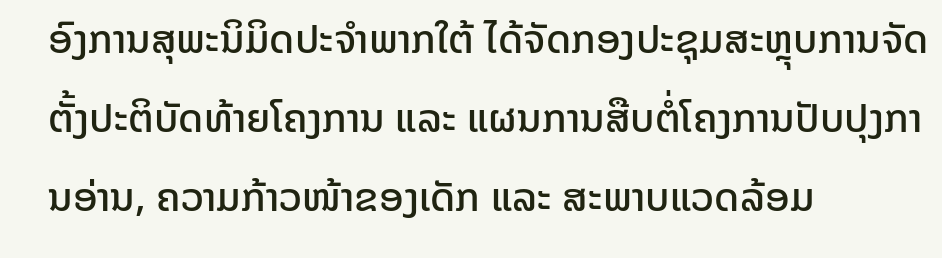ອົງການສຸພະນິມິດປະຈຳພາກໃຕ້ ໄດ້ຈັດກອງປະຊຸມສະຫຼຸບການຈັດຕັ້ງປະຕິບັດທ້າຍໂຄງການ ແລະ ແຜນການສືບຕໍ່ໂຄງການປັບປຸງການອ່ານ, ຄວາມກ້າວໜ້າຂອງເດັກ ແລະ ສະພາບແວດລ້ອມ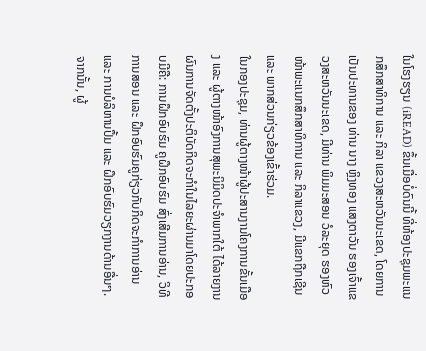ໃນໂຮງຮຽນ (iREAD) ຂຶ້ນເມື່ອບໍ່ດົນນີ້ ທີ່ຫ້ອງປະຊຸມພະແນກສຶກສາທິການ ແລະ ກິລາ ແຂວງສະຫວັນນະເຂດ, ໂດຍການເປັນປະທານຂອງ ທ່ານ ນາງ ຫຼິງທອງ ແສງຕາວັນ ຮອງເຈົ້າແຂວງສະຫວັນນະເຂດ, ມີທ່ານ ພິມມະສອນ ວໍລະຍຸດ ຮອງຫົວໜ້າພະແນກສຶກສາທິການ ແລະ ກິລາແຂວງ, ມີແຂກຖືກເຊີນ ແລະ ພາກສ່ວນກ່ຽວຂ້ອງເຂົ້າຮ່ວມ.
ໃນກອງປະຊຸມ, ທ່ານຜູ້ຕາງໜ້າຜູ້ປະສານງານໂຄງການຂັ້ນເມືອງ ແລະ ຜູ້ຕາງໜ້າອົງການສຸພະນິມິດປະຈຳພາກໃຕ້ ໄດ້ລາຍງານຜົນການຈັດຕັ້ງປະຕິບັດກິດຈະກໍາໃນໄລຍະຜ່ານມາໂດຍປະກອບມີຄື: ການຝຶກອົບຮົມ ຄູຝຶກອົບຮົມ ສົ່ງເສີມການອ່ານ, ວິທີການສອນ ແລະ ຝຶກອົບຮົມຄູກ່ຽວກັບກິດຈະກໍາການອ່ານ ແລະ ການບໍລິຫານປຶ້ມ ແລະ ຝຶກອົບຮົມວຽກງານດ້ານອື່ນໆ. ຈາກນັ້ນ, ຜູ້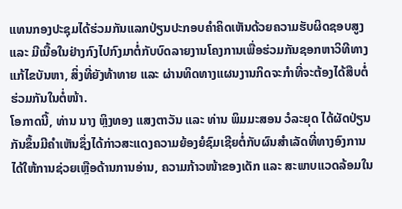ແທນກອງປະຊຸມໄດ້ຮ່ວມກັນແລກປ່ຽນປະກອບຄຳຄິດເຫັນດ້ວຍຄວາມຮັບຜິດຊອບສູງ ແລະ ມີເນື້ອໃນຢ່າງກົງໄປກົງມາຕໍ່ກັບບົດລາຍງານໂຄງການເພື່ອຮ່ວມກັນຊອກຫາວິທີທາງແກ້ໄຂບັນຫາ, ສິ່ງທີ່ຍັງທ້າທາຍ ແລະ ຜ່ານທິດທາງແຜນງານກິດຈະກຳທີ່ຈະຕ້ອງໄດ້ສືບຕໍ່ຮ່ວມກັນໃນຕໍ່ໜ້າ.
ໂອກາດນີ້, ທ່ານ ນາງ ຫຼິງທອງ ແສງຕາວັນ ແລະ ທ່ານ ພິມມະສອນ ວໍລະຍຸດ ໄດ້ຜັດປ່ຽນກັນຂຶ້ນມີຄໍາເຫັນຊຶ່ງໄດ້ກ່າວສະແດງຄວາມຍ້ອງຍໍຊົມເຊີຍຕໍ່ກັບຜົນສຳເລັດທີ່ທາງອົງການໄດ້ໃຫ້ການຊ່ວຍເຫຼືອດ້ານການອ່ານ, ຄວາມກ້າວໜ້າຂອງເດັກ ແລະ ສະພາບແວດລ້ອມໃນ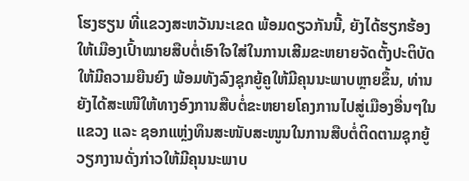ໂຮງຮຽນ ທີ່ແຂວງສະຫວັນນະເຂດ ພ້ອມດຽວກັນນີ້, ຍັງໄດ້ຮຽກຮ້ອງໃຫ້ເມືອງເປົ້າໝາຍສືບຕໍ່ເອົາໃຈໃສ່ໃນການເສີມຂະຫຍາຍຈັດຕັ້ງປະຕິບັດໃຫ້ມີຄວາມຍືນຍົງ ພ້ອມທັງລົງຊຸກຍູ້ຄູໃຫ້ມີຄຸນນະພາບຫຼາຍຂຶ້ນ, ທ່ານຍັງໄດ້ສະເໜີໃຫ້ທາງອົງການສືບຕໍ່ຂະຫຍາຍໂຄງການໄປສູ່ເມືອງອື່ນໆໃນແຂວງ ແລະ ຊອກແຫຼ່ງທຶນສະໜັບສະໜູນໃນການສືບຕໍ່ຕິດຕາມຊຸກຍູ້ ວຽກງານດັ່ງກ່າວໃຫ້ມີຄຸນນະພາບ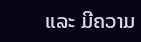ແລະ ມີຄວາມ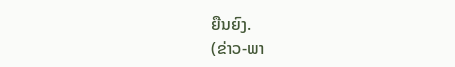ຍືນຍົງ.
(ຂ່າວ-ພາ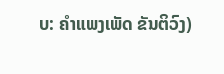ບ: ຄຳແພງເພັດ ຂັນຕິວົງ)